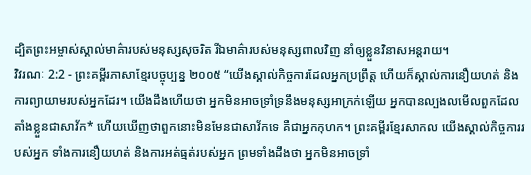ដ្បិតព្រះអម្ចាស់ស្គាល់មាគ៌ារបស់មនុស្សសុចរិត រីឯមាគ៌ារបស់មនុស្សពាលវិញ នាំឲ្យខ្លួនវិនាសអន្តរាយ។
វិវរណៈ 2:2 - ព្រះគម្ពីរភាសាខ្មែរបច្ចុប្បន្ន ២០០៥ “យើងស្គាល់កិច្ចការដែលអ្នកប្រព្រឹត្ត ហើយក៏ស្គាល់ការនឿយហត់ និងការព្យាយាមរបស់អ្នកដែរ។ យើងដឹងហើយថា អ្នកមិនអាចទ្រាំទ្រនឹងមនុស្សអាក្រក់ឡើយ អ្នកបានល្បងលមើលពួកដែលតាំងខ្លួនជាសាវ័ក* ហើយឃើញថាពួកនោះមិនមែនជាសាវ័កទេ គឺជាអ្នកកុហក។ ព្រះគម្ពីរខ្មែរសាកល យើងស្គាល់កិច្ចការរបស់អ្នក ទាំងការនឿយហត់ និងការអត់ធ្មត់របស់អ្នក ព្រមទាំងដឹងថា អ្នកមិនអាចទ្រាំ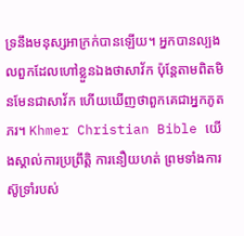ទ្រនឹងមនុស្សអាក្រក់បានឡើយ។ អ្នកបានល្បងលពួកដែលហៅខ្លួនឯងថាសាវ័ក ប៉ុន្តែតាមពិតមិនមែនជាសាវ័ក ហើយឃើញថាពួកគេជាអ្នកភូតភរ។ Khmer Christian Bible យើងស្គាល់ការប្រព្រឹត្ដិ ការនឿយហត់ ព្រមទាំងការស៊ូទ្រាំរបស់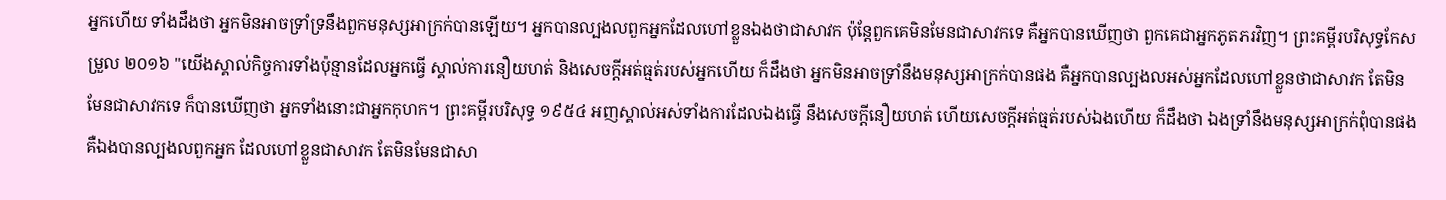អ្នកហើយ ទាំងដឹងថា អ្នកមិនអាចទ្រាំទ្រនឹងពួកមនុស្សអាក្រក់បានឡើយ។ អ្នកបានល្បងលពួកអ្នកដែលហៅខ្លួនឯងថាជាសាវក ប៉ុន្ដែពួកគេមិនមែនជាសាវកទេ គឺអ្នកបានឃើញថា ពួកគេជាអ្នកភូតភរវិញ។ ព្រះគម្ពីរបរិសុទ្ធកែសម្រួល ២០១៦ "យើងស្គាល់កិច្ចការទាំងប៉ុន្មានដែលអ្នកធ្វើ ស្គាល់ការនឿយហត់ និងសេចក្ដីអត់ធ្មត់របស់អ្នកហើយ ក៏ដឹងថា អ្នកមិនអាចទ្រាំនឹងមនុស្សអាក្រក់បានផង គឺអ្នកបានល្បងលអស់អ្នកដែលហៅខ្លួនថាជាសាវក តែមិនមែនជាសាវកទេ ក៏បានឃើញថា អ្នកទាំងនោះជាអ្នកកុហក។ ព្រះគម្ពីរបរិសុទ្ធ ១៩៥៤ អញស្គាល់អស់ទាំងការដែលឯងធ្វើ នឹងសេចក្ដីនឿយហត់ ហើយសេចក្ដីអត់ធ្មត់របស់ឯងហើយ ក៏ដឹងថា ឯងទ្រាំនឹងមនុស្សអាក្រក់ពុំបានផង គឺឯងបានល្បងលពួកអ្នក ដែលហៅខ្លួនជាសាវក តែមិនមែនជាសា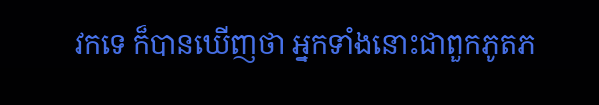វកទេ ក៏បានឃើញថា អ្នកទាំងនោះជាពួកភូតភ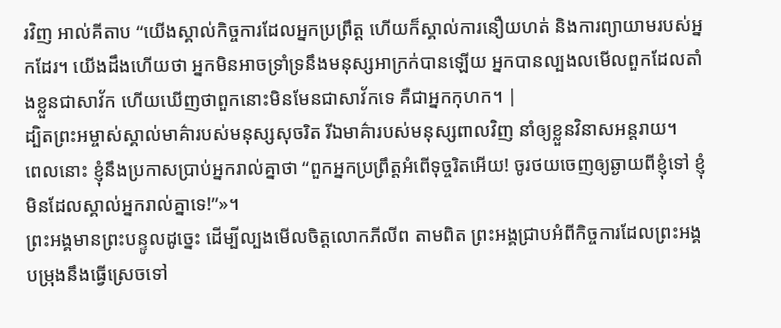រវិញ អាល់គីតាប “យើងស្គាល់កិច្ចការដែលអ្នកប្រព្រឹត្ដ ហើយក៏ស្គាល់ការនឿយហត់ និងការព្យាយាមរបស់អ្នកដែរ។ យើងដឹងហើយថា អ្នកមិនអាចទ្រាំទ្រនឹងមនុស្សអាក្រក់បានឡើយ អ្នកបានល្បងលមើលពួកដែលតាំងខ្លួនជាសាវ័ក ហើយឃើញថាពួកនោះមិនមែនជាសាវ័កទេ គឺជាអ្នកកុហក។ |
ដ្បិតព្រះអម្ចាស់ស្គាល់មាគ៌ារបស់មនុស្សសុចរិត រីឯមាគ៌ារបស់មនុស្សពាលវិញ នាំឲ្យខ្លួនវិនាសអន្តរាយ។
ពេលនោះ ខ្ញុំនឹងប្រកាសប្រាប់អ្នករាល់គ្នាថា “ពួកអ្នកប្រព្រឹត្តអំពើទុច្ចរិតអើយ! ចូរថយចេញឲ្យឆ្ងាយពីខ្ញុំទៅ ខ្ញុំមិនដែលស្គាល់អ្នករាល់គ្នាទេ!”»។
ព្រះអង្គមានព្រះបន្ទូលដូច្នេះ ដើម្បីល្បងមើលចិត្តលោកភីលីព តាមពិត ព្រះអង្គជ្រាបអំពីកិច្ចការដែលព្រះអង្គបម្រុងនឹងធ្វើស្រេចទៅ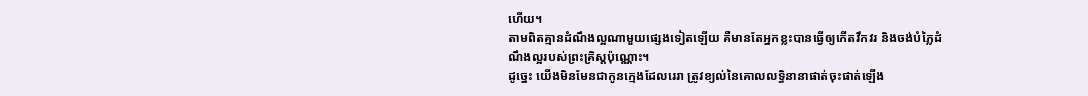ហើយ។
តាមពិតគ្មានដំណឹងល្អណាមួយផ្សេងទៀតឡើយ គឺមានតែអ្នកខ្លះបានធ្វើឲ្យកើតវឹកវរ និងចង់បំភ្លៃដំណឹងល្អរបស់ព្រះគ្រិស្តប៉ុណ្ណោះ។
ដូច្នេះ យើងមិនមែនជាកូនក្មេងដែលរេរា ត្រូវខ្យល់នៃគោលលទ្ធិនានាផាត់ចុះផាត់ឡើង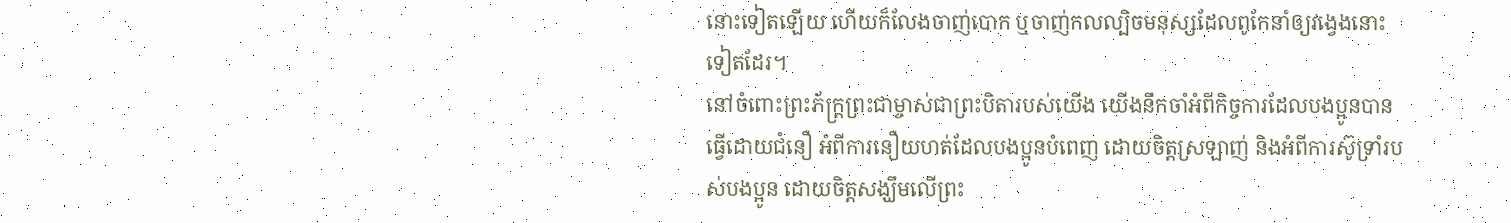នោះទៀតឡើយ ហើយក៏លែងចាញ់បោក ឬចាញ់កលល្បិចមនុស្សដែលពូកែនាំឲ្យវង្វេងនោះទៀតដែរ។
នៅចំពោះព្រះភ័ក្ត្រព្រះជាម្ចាស់ជាព្រះបិតារបស់យើង យើងនឹកចាំអំពីកិច្ចការដែលបងប្អូនបានធ្វើដោយជំនឿ អំពីការនឿយហត់ដែលបងប្អូនបំពេញ ដោយចិត្តស្រឡាញ់ និងអំពីការស៊ូទ្រាំរបស់បងប្អូន ដោយចិត្តសង្ឃឹមលើព្រះ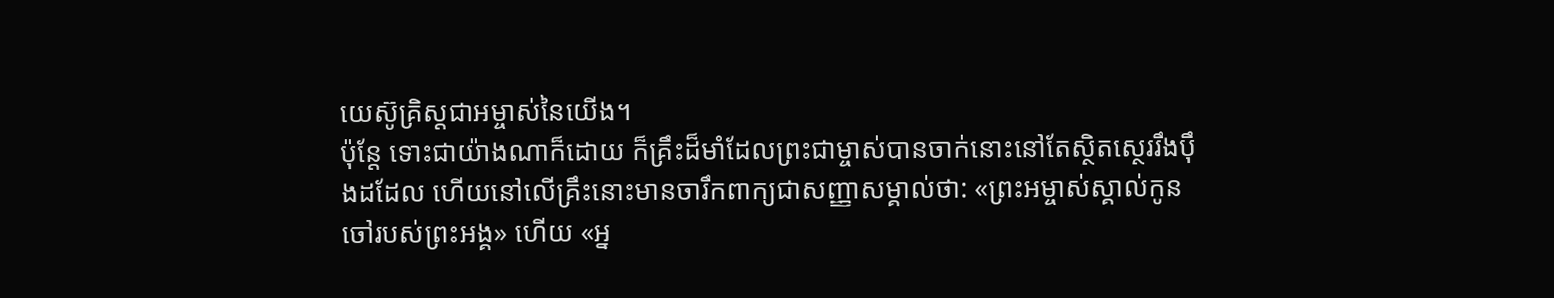យេស៊ូគ្រិស្តជាអម្ចាស់នៃយើង។
ប៉ុន្តែ ទោះជាយ៉ាងណាក៏ដោយ ក៏គ្រឹះដ៏មាំដែលព្រះជាម្ចាស់បានចាក់នោះនៅតែស្ថិតស្ថេររឹងប៉ឹងដដែល ហើយនៅលើគ្រឹះនោះមានចារឹកពាក្យជាសញ្ញាសម្គាល់ថា: «ព្រះអម្ចាស់ស្គាល់កូនចៅរបស់ព្រះអង្គ» ហើយ «អ្ន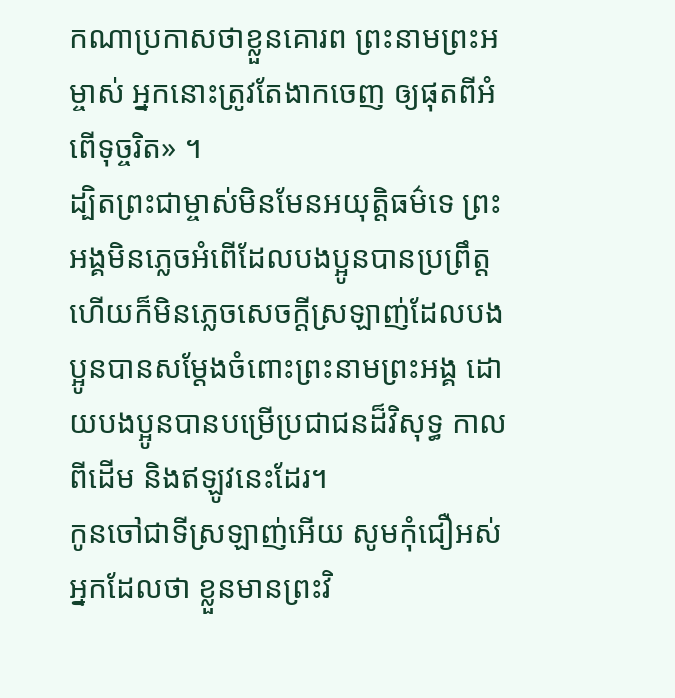កណាប្រកាសថាខ្លួនគោរព ព្រះនាមព្រះអម្ចាស់ អ្នកនោះត្រូវតែងាកចេញ ឲ្យផុតពីអំពើទុច្ចរិត» ។
ដ្បិតព្រះជាម្ចាស់មិនមែនអយុត្ដិធម៌ទេ ព្រះអង្គមិនភ្លេចអំពើដែលបងប្អូនបានប្រព្រឹត្ត ហើយក៏មិនភ្លេចសេចក្ដីស្រឡាញ់ដែលបងប្អូនបានសម្តែងចំពោះព្រះនាមព្រះអង្គ ដោយបងប្អូនបានបម្រើប្រជាជនដ៏វិសុទ្ធ កាលពីដើម និងឥឡូវនេះដែរ។
កូនចៅជាទីស្រឡាញ់អើយ សូមកុំជឿអស់អ្នកដែលថា ខ្លួនមានព្រះវិ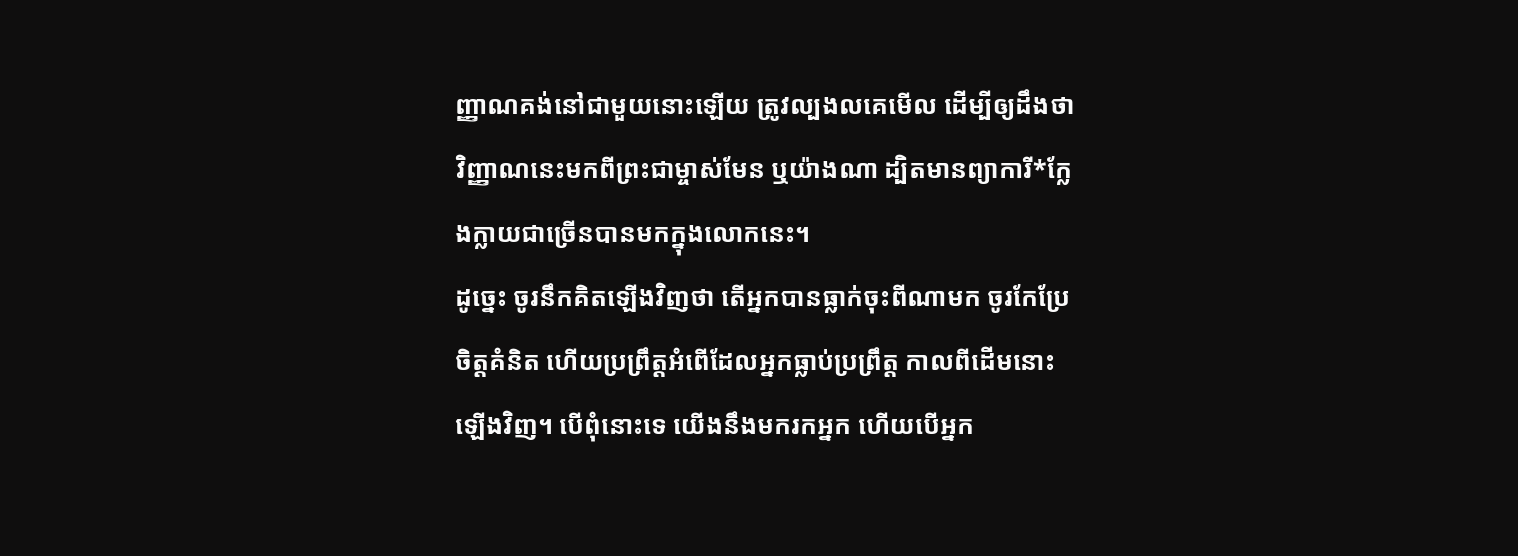ញ្ញាណគង់នៅជាមួយនោះឡើយ ត្រូវល្បងលគេមើល ដើម្បីឲ្យដឹងថា វិញ្ញាណនេះមកពីព្រះជាម្ចាស់មែន ឬយ៉ាងណា ដ្បិតមានព្យាការី*ក្លែងក្លាយជាច្រើនបានមកក្នុងលោកនេះ។
ដូច្នេះ ចូរនឹកគិតឡើងវិញថា តើអ្នកបានធ្លាក់ចុះពីណាមក ចូរកែប្រែចិត្តគំនិត ហើយប្រព្រឹត្តអំពើដែលអ្នកធ្លាប់ប្រព្រឹត្ត កាលពីដើមនោះឡើងវិញ។ បើពុំនោះទេ យើងនឹងមករកអ្នក ហើយបើអ្នក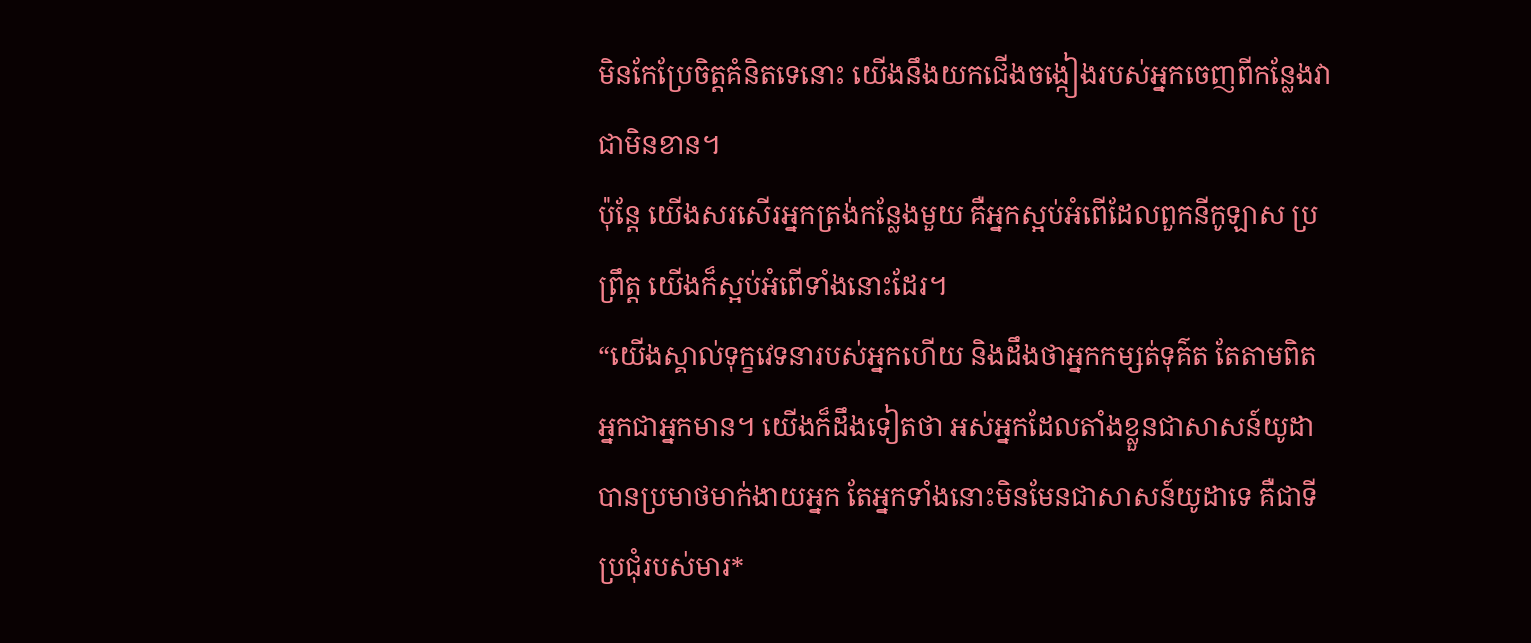មិនកែប្រែចិត្តគំនិតទេនោះ យើងនឹងយកជើងចង្កៀងរបស់អ្នកចេញពីកន្លែងវាជាមិនខាន។
ប៉ុន្តែ យើងសរសើរអ្នកត្រង់កន្លែងមួយ គឺអ្នកស្អប់អំពើដែលពួកនីកូឡាស ប្រព្រឹត្ដ យើងក៏ស្អប់អំពើទាំងនោះដែរ។
“យើងស្គាល់ទុក្ខវេទនារបស់អ្នកហើយ និងដឹងថាអ្នកកម្សត់ទុគ៌ត តែតាមពិត អ្នកជាអ្នកមាន។ យើងក៏ដឹងទៀតថា អស់អ្នកដែលតាំងខ្លួនជាសាសន៍យូដា បានប្រមាថមាក់ងាយអ្នក តែអ្នកទាំងនោះមិនមែនជាសាសន៍យូដាទេ គឺជាទីប្រជុំរបស់មារ*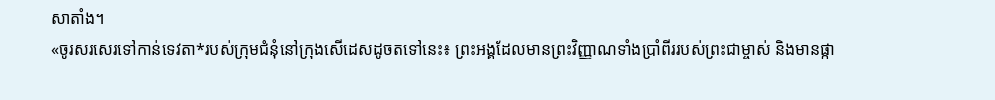សាតាំង។
«ចូរសរសេរទៅកាន់ទេវតា*របស់ក្រុមជំនុំនៅក្រុងសើដេសដូចតទៅនេះ៖ ព្រះអង្គដែលមានព្រះវិញ្ញាណទាំងប្រាំពីររបស់ព្រះជាម្ចាស់ និងមានផ្កា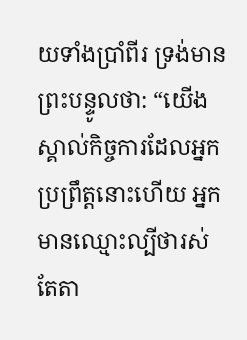យទាំងប្រាំពីរ ទ្រង់មានព្រះបន្ទូលថា: “យើងស្គាល់កិច្ចការដែលអ្នកប្រព្រឹត្តនោះហើយ អ្នកមានឈ្មោះល្បីថារស់ តែតា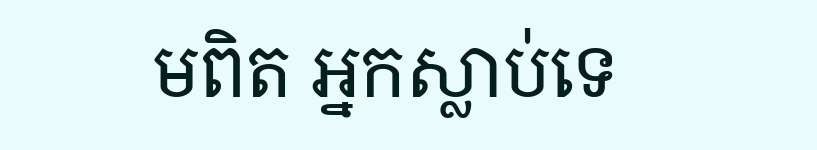មពិត អ្នកស្លាប់ទេ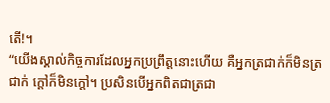តើ!។
“យើងស្គាល់កិច្ចការដែលអ្នកប្រព្រឹត្តនោះហើយ គឺអ្នកត្រជាក់ក៏មិនត្រជាក់ ក្ដៅក៏មិនក្ដៅ។ ប្រសិនបើអ្នកពិតជាត្រជា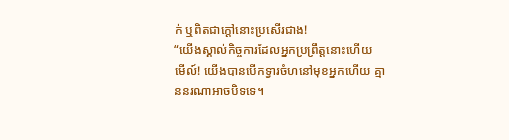ក់ ឬពិតជាក្ដៅនោះប្រសើរជាង!
“យើងស្គាល់កិច្ចការដែលអ្នកប្រព្រឹត្តនោះហើយ មើល៍! យើងបានបើកទ្វារចំហនៅមុខអ្នកហើយ គ្មាននរណាអាចបិទទេ។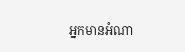អ្នកមានអំណា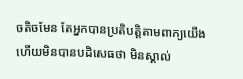ចតិចមែន តែអ្នកបានប្រតិបត្តិតាមពាក្យយើង ហើយមិនបានបដិសេធថា មិនស្គាល់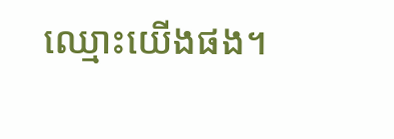ឈ្មោះយើងផង។